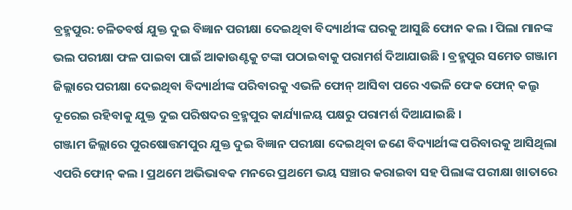ବ୍ରହ୍ମପୁର: ଚଳିତବର୍ଷ ଯୁକ୍ତ ଦୁଇ ବିଜ୍ଞାନ ପରୀକ୍ଷା ଦେଇଥିବା ବିଦ୍ୟାର୍ଥୀଙ୍କ ଘରକୁ ଆସୁଛି ଫୋନ କଲ । ପିଲା ମାନଙ୍କ ଭଲ ପରୀକ୍ଷା ଫଳ ପାଇବା ପାଇଁ ଆକାଉଣ୍ଟକୁ ଟଙ୍କା ପଠାଇବାକୁ ପରାମର୍ଶ ଦିଆଯାଉଛି । ବ୍ରହ୍ମପୁର ସମେତ ଗଞ୍ଜାମ ଜିଲ୍ଲାରେ ପରୀକ୍ଷା ଦେଇଥିବା ବିଦ୍ୟାର୍ଥୀଙ୍କ ପରିବାରକୁ ଏଭଳି ଫୋନ୍ ଆସିବା ପରେ ଏଭଳି ଫେକ ଫୋନ୍ କଲ୍ରୁ ଦୂରେଇ ରହିବାକୁ ଯୁକ୍ତ ଦୁଇ ପରିଷଦର ବ୍ରହ୍ମପୁର କାର୍ଯ୍ୟାଳୟ ପକ୍ଷରୁ ପରାମର୍ଶ ଦିଆଯାଇଛି ।
ଗଞ୍ଜାମ ଜିଲ୍ଲାରେ ପୁରଷୋତ୍ତମପୁର ଯୁକ୍ତ ଦୁଇ ବିଜ୍ଞାନ ପରୀକ୍ଷା ଦେଇଥିବା ଜଣେ ବିଦ୍ୟାର୍ଥୀଙ୍କ ପରିବାରକୁ ଆସିଥିଲା ଏପରି ଫୋନ୍ କଲ । ପ୍ରଥମେ ଅଭିଭାବକ ମନରେ ପ୍ରଥମେ ଭୟ ସଞ୍ଚାର କରାଇବା ସହ ପିଲାଙ୍କ ପରୀକ୍ଷା ଖାତାରେ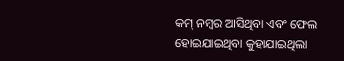କମ୍ ନମ୍ବର ଆସିଥିବା ଏବଂ ଫେଲ ହୋଇଯାଇଥିବା କୁହାଯାଇଥିଲା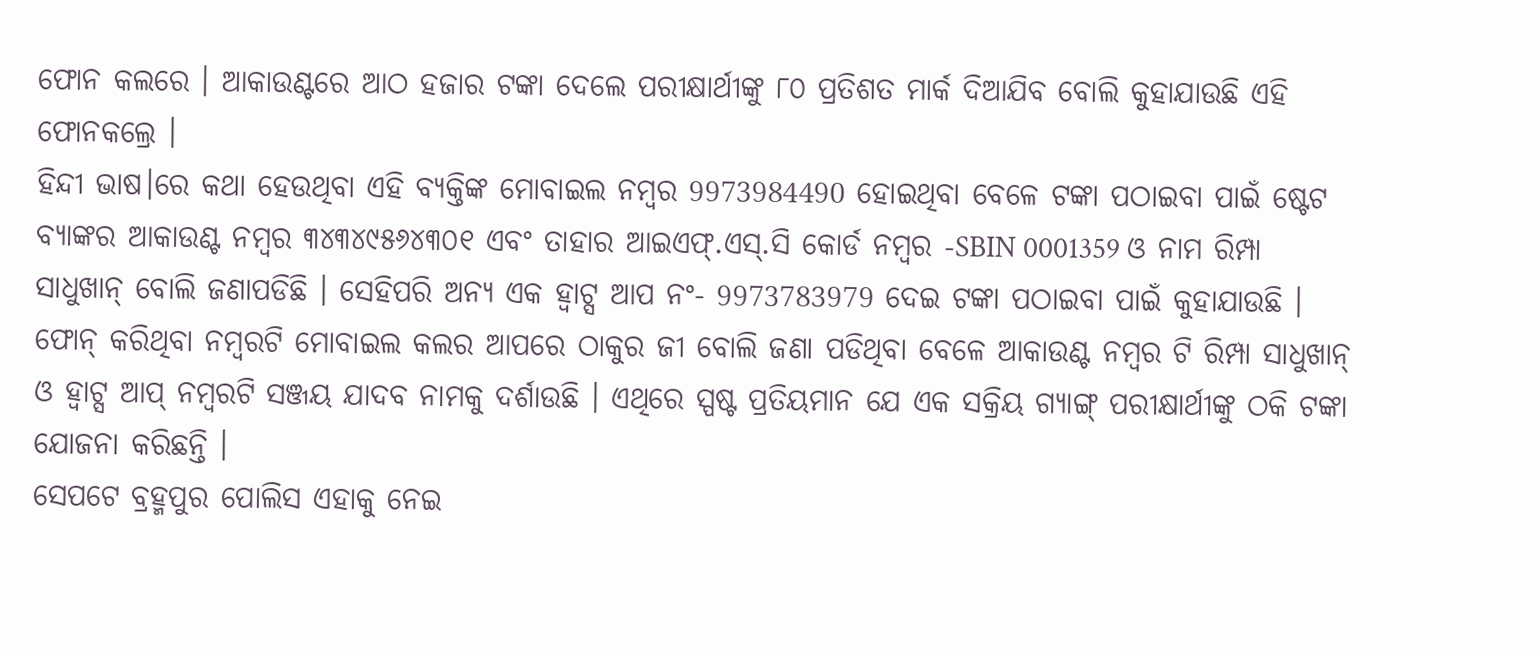ଫୋନ କଲରେ । ଆକାଉଣ୍ଟରେ ଆଠ ହଜାର ଟଙ୍କା ଦେଲେ ପରୀକ୍ଷାର୍ଥୀଙ୍କୁ ୮୦ ପ୍ରତିଶତ ମାର୍କ ଦିଆଯିବ ବୋଲି କୁହାଯାଉଛି ଏହି ଫୋନକଲ୍ରେ ।
ହିନ୍ଦୀ ଭାଷ।ରେ କଥା ହେଉଥିବା ଏହି ବ୍ୟକ୍ତିଙ୍କ ମୋବାଇଲ ନମ୍ବର 9973984490 ହୋଇଥିବା ବେଳେ ଟଙ୍କା ପଠାଇବା ପାଇଁ ଷ୍ଟେଟ ବ୍ୟାଙ୍କର ଆକାଉଣ୍ଟ ନମ୍ୱର ୩୪୩୪୯୫୬୪୩୦୧ ଏବଂ ତାହାର ଆଇଏଫ୍.ଏସ୍.ସି କୋର୍ଡ ନମ୍ୱର -SBIN 0001359 ଓ ନାମ ରିମ୍ପା ସାଧୁଖାନ୍ ବୋଲି ଜଣାପଡିଛି । ସେହିପରି ଅନ୍ୟ ଏକ ହ୍ୱାଟ୍ସ ଆପ ନଂ- 9973783979 ଦେଇ ଟଙ୍କା ପଠାଇବା ପାଇଁ କୁହାଯାଉଛି । ଫୋନ୍ କରିଥିବା ନମ୍ୱରଟି ମୋବାଇଲ କଲର ଆପରେ ଠାକୁର ଜୀ ବୋଲି ଜଣା ପଡିଥିବା ବେଳେ ଆକାଉଣ୍ଟ ନମ୍ୱର ଟି ରିମ୍ପା ସାଧୁଖାନ୍ ଓ ହ୍ୱାଟ୍ସ ଆପ୍ ନମ୍ୱରଟି ସଞ୍ଜୟ ଯାଦବ ନାମକୁ ଦର୍ଶାଉଛି । ଏଥିରେ ସ୍ପଷ୍ଟ ପ୍ରତିୟମାନ ଯେ ଏକ ସକ୍ରିୟ ଗ୍ୟାଙ୍ଗ୍ ପରୀକ୍ଷାର୍ଥୀଙ୍କୁ ଠକି ଟଙ୍କା ଯୋଜନା କରିଛନ୍ତି ।
ସେପଟେ ବ୍ରହ୍ମପୁର ପୋଲିସ ଏହାକୁ ନେଇ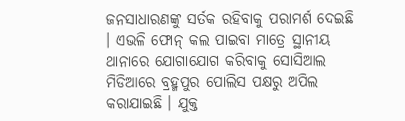ଜନସାଧାରଣଙ୍କୁ ସର୍ତକ ରହିବାକୁ ପରାମର୍ଶ ଦେଇଛି । ଏଭଳି ଫୋନ୍ କଲ ପାଇବା ମାତ୍ରେ ସ୍ଥାନୀୟ ଥାନାରେ ଯୋଗାଯୋଗ କରିବାକୁ ସୋସିଆଲ ମିଡିଆରେ ବ୍ରହ୍ମପୁର ପୋଲିସ ପକ୍ଷରୁ ଅପିଲ କରାଯାଇଛି । ଯୁକ୍ତ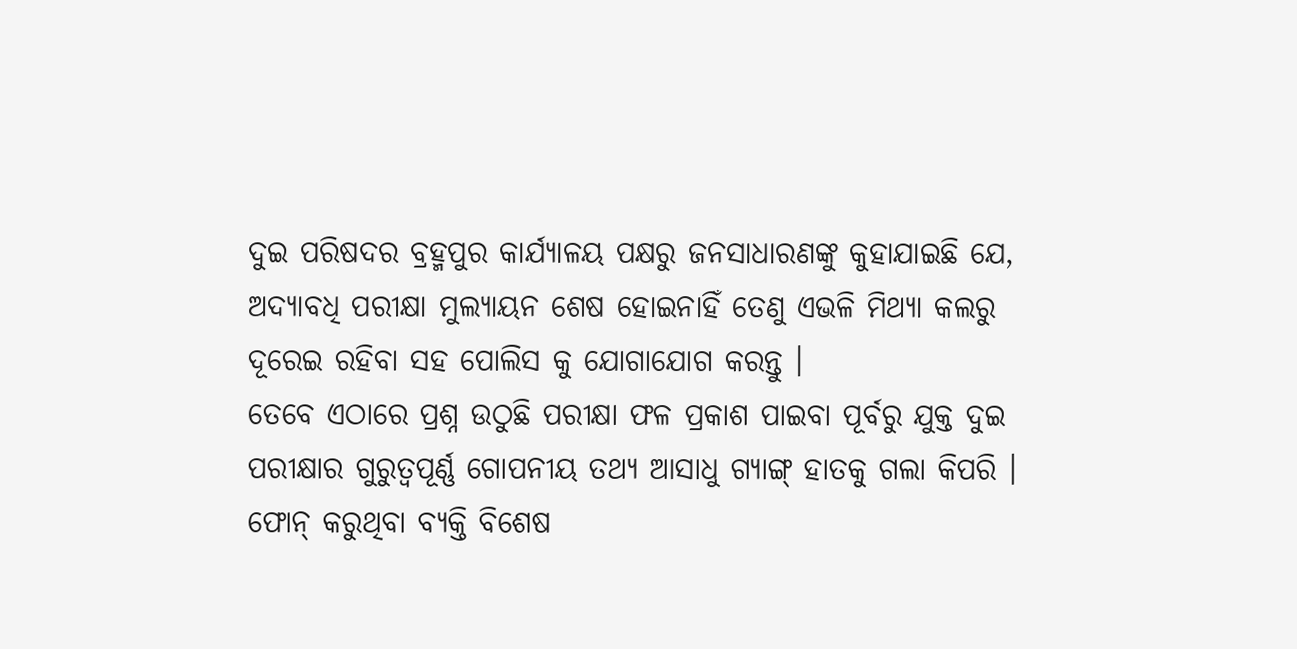ଦୁଇ ପରିଷଦର ବ୍ରହ୍ମପୁର କାର୍ଯ୍ୟାଳୟ ପକ୍ଷରୁ ଜନସାଧାରଣଙ୍କୁ କୁହାଯାଇଛି ଯେ, ଅଦ୍ୟାବଧି ପରୀକ୍ଷା ମୁଲ୍ୟାୟନ ଶେଷ ହୋଇନାହିଁ ତେଣୁ ଏଭଳି ମିଥ୍ୟା କଲରୁ ଦୂରେଇ ରହିବା ସହ ପୋଲିସ କୁ ଯୋଗାଯୋଗ କରନ୍ତୁ ।
ତେବେ ଏଠାରେ ପ୍ରଶ୍ନ ଉଠୁଛି ପରୀକ୍ଷା ଫଳ ପ୍ରକାଶ ପାଇବା ପୂର୍ବରୁ ଯୁକ୍ତ ଦୁଇ ପରୀକ୍ଷାର ଗୁରୁତ୍ୱପୂର୍ଣ୍ଣ ଗୋପନୀୟ ତଥ୍ୟ ଆସାଧୁ ଗ୍ୟାଙ୍ଗ୍ ହାତକୁ ଗଲା କିପରି । ଫୋନ୍ କରୁଥିବା ବ୍ୟକ୍ତି ବିଶେଷ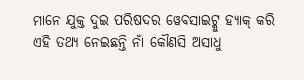ମାନେ ଯୁକ୍ତ ଦୁଇ ପରିଷଦର ୱେବସାଇଟ୍କୁ ହ୍ୟାକ୍ କରି ଏହି ତଥ୍ୟ ନେଇଛନ୍ତି ନାଁ କୌଣସି ଅସାଧୁ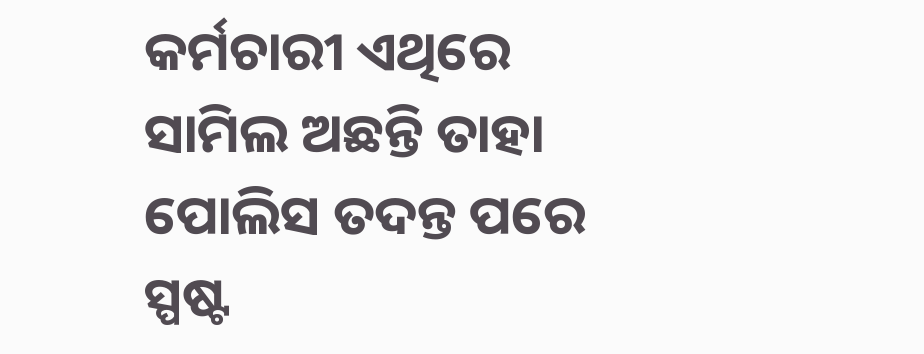କର୍ମଚାରୀ ଏଥିରେ ସାମିଲ ଅଛନ୍ତି ତାହା ପୋଲିସ ତଦନ୍ତ ପରେ ସ୍ପଷ୍ଟ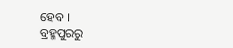ହେବ ।
ବ୍ରହ୍ମପୁରରୁ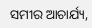ସମୀର ଆଚାର୍ଯ୍ୟ,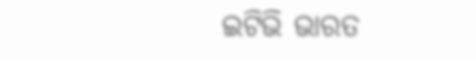ଇଟିଭି ଭାରତ